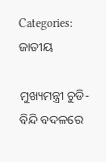Categories: ଜାତୀୟ

ମୁଖ୍ୟମନ୍ତ୍ରୀ ଚୁଡି-ବିନ୍ଦି ବଦଳରେ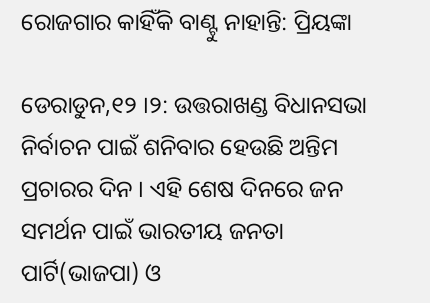ରୋଜଗାର କାହିଁକି ବାଣ୍ଟୁ ନାହାନ୍ତି: ପ୍ରିୟଙ୍କା

ଡେରାଡୁନ,୧୨ ।୨: ଉତ୍ତରାଖଣ୍ଡ ବିଧାନସଭା ନିର୍ବାଚନ ପାଇଁ ଶନିବାର ହେଉଛି ଅନ୍ତିମ ପ୍ରଚାରର ଦିନ । ଏହି ଶେଷ ଦିନରେ ଜନ ସମର୍ଥନ ପାଇଁ ଭାରତୀୟ ଜନତା ପାର୍ଟି(ଭାଜପା) ଓ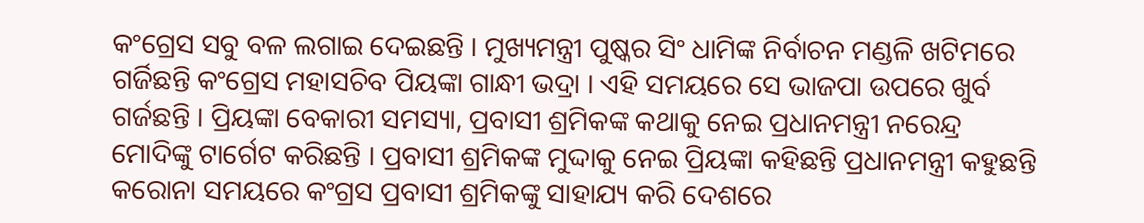କଂଗ୍ରେସ ସବୁ ବଳ ଲଗାଇ ଦେଇଛନ୍ତି । ମୁଖ୍ୟମନ୍ତ୍ରୀ ପୁଷ୍କର ସିଂ ଧାମିଙ୍କ ନିର୍ବାଚନ ମଣ୍ଡଳି ଖଟିମରେ ଗର୍ଜିଛନ୍ତି କଂଗ୍ରେସ ମହାସଚିବ ପିୟଙ୍କା ଗାନ୍ଧୀ ଭଦ୍ରା । ଏହି ସମୟରେ ସେ ଭାଜପା ଉପରେ ଖୁର୍ବ ଗର୍ଜଛନ୍ତି । ପ୍ରିୟଙ୍କା ବେକାରୀ ସମସ୍ୟା, ପ୍ରବାସୀ ଶ୍ରମିକଙ୍କ କଥାକୁ ନେଇ ପ୍ରଧାନମନ୍ତ୍ରୀ ନରେନ୍ଦ୍ର ମୋଦିଙ୍କୁ ଟାର୍ଗେଟ କରିଛନ୍ତି । ପ୍ରବାସୀ ଶ୍ରମିକଙ୍କ ମୁଦ୍ଦାକୁ ନେଇ ପ୍ରିୟଙ୍କା କହିଛନ୍ତି ପ୍ରଧାନମନ୍ତ୍ରୀ କହୁଛନ୍ତି କରୋନା ସମୟରେ କଂଗ୍ରସ ପ୍ରବାସୀ ଶ୍ରମିକଙ୍କୁ ସାହାଯ୍ୟ କରି ଦେଶରେ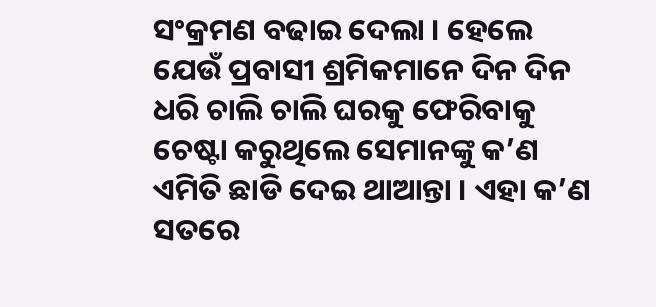ସଂକ୍ରମଣ ବଢାଇ ଦେଲା । ହେଲେ ଯେଉଁ ପ୍ରବାସୀ ଶ୍ରମିକମାନେ ଦିନ ଦିନ ଧରି ଚାଲି ଚାଲି ଘରକୁ ଫେରିବାକୁ ଚେଷ୍ଟା କରୁଥିଲେ ସେମାନଙ୍କୁ କ’ଣ ଏମିତି ଛାଡି ଦେଇ ଥାଆନ୍ତା । ଏହା କ’ଣ ସତରେ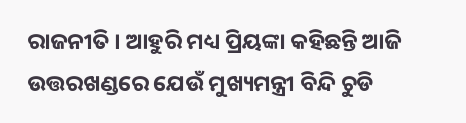ରାଜନୀତି । ଆହୁରି ମଧ୍ୟ ପ୍ରିୟଙ୍କା କହିଛନ୍ତି ଆଜି ଉତ୍ତରଖଣ୍ଡରେ ଯେଉଁ ମୁଖ୍ୟମନ୍ତ୍ରୀ ବିନ୍ଦି ଚୁଡି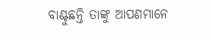ବାଣ୍ଟୁଛନ୍ତି ତାଙ୍କୁ ଆପଣମାନେ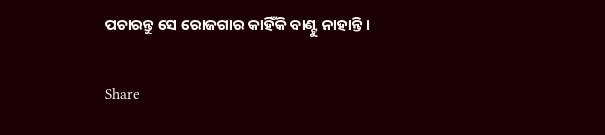ପଚାରନ୍ତୁ ସେ ରୋଜଗାର କାହିଁକି ବାଣ୍ଟୁ ନାହାନ୍ତି ।

Share